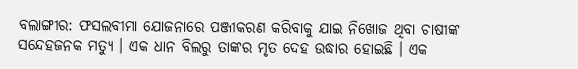ବଲାଙ୍ଗୀର: ଫସଲବୀମା ଯୋଜନାରେ ପଞ୍ଜୀକରଣ କରିବାକୁ ଯାଇ ନିଖୋଜ ଥିବା ଚାଷୀଙ୍କ ସନ୍ଦେହଜନକ ମତ୍ୟୁ । ଏକ ଧାନ ବିଲରୁ ତାଙ୍କର ମୃତ ଦେହ ଉଦ୍ଧାର ହୋଇଛି । ଏକ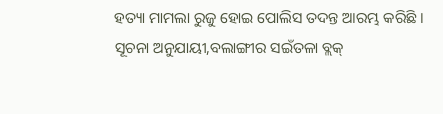ହତ୍ୟା ମାମଲା ରୁଜୁ ହୋଇ ପୋଲିସ ତଦନ୍ତ ଆରମ୍ଭ କରିଛି ।
ସୂଚନା ଅନୁଯାୟୀ,ବଲାଙ୍ଗୀର ସଇଁତଳା ବ୍ଲକ୍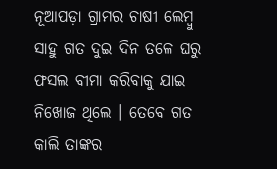ନୂଆପଡ଼ା ଗ୍ରାମର ଚାଷୀ ଲେମ୍ବୁ ସାହୁ ଗତ ଦୁଇ ଦିନ ତଳେ ଘରୁ ଫସଲ ବୀମା କରିବାକୁ ଯାଇ ନିଖୋଜ ଥିଲେ । ତେବେ ଗତ କାଲି ତାଙ୍କର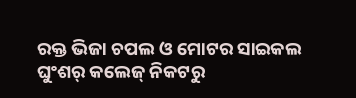ରକ୍ତ ଭିଜା ଚପଲ ଓ ମୋଟର ସାଇକଲ ଘୁଂଶର୍ କଲେଜ୍ ନିକଟରୁ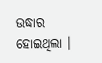ଉଦ୍ଧାର ହୋଇଥିଲା ।